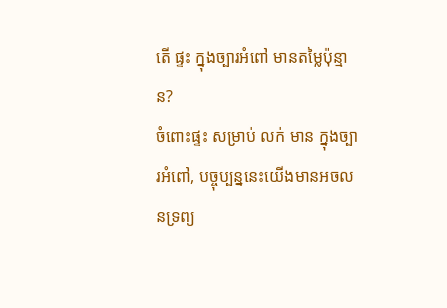តើ ផ្ទះ ក្នុងច្បារអំពៅ មានតម្លៃប៉ុន្មាន?
ចំពោះផ្ទះ សម្រាប់ លក់ មាន ក្នុងច្បារអំពៅ, បច្ចុប្បន្ននេះយើងមានអចលនទ្រព្យ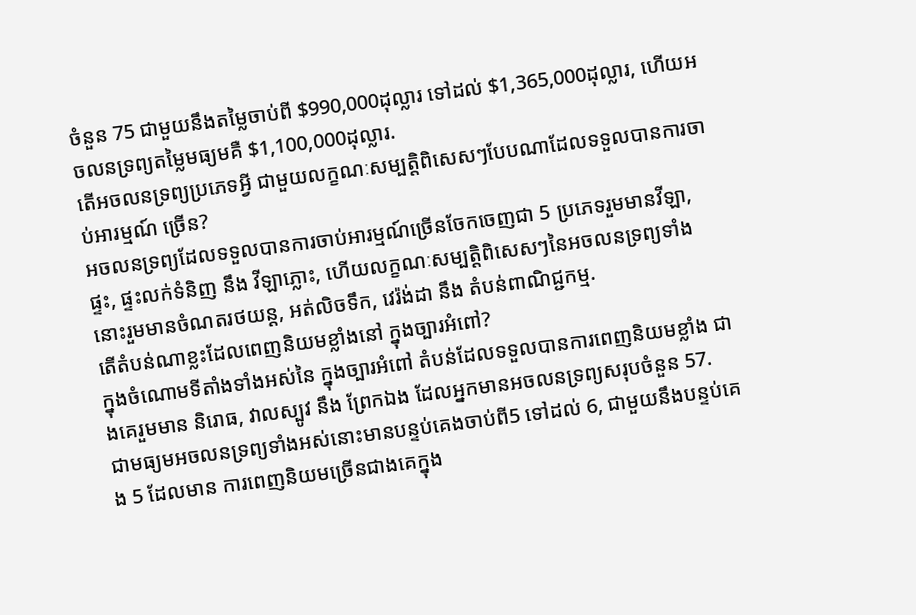ចំនួន 75 ជាមួយនឹងតម្លៃចាប់ពី $990,000ដុល្លារ ទៅដល់ $1,365,000ដុល្លារ, ហើយអចលនទ្រព្យតម្លៃមធ្យមគឺ $1,100,000ដុល្លារ.
តើអចលនទ្រព្យប្រភេទអ្វី ជាមួយលក្ខណៈសម្បត្តិពិសេសៗបែបណាដែលទទួលបានការចាប់អារម្មណ៍ ច្រើន?
អចលនទ្រព្យដែលទទួលបានការចាប់អារម្មណ៍ច្រើនចែកចេញជា 5 ប្រភេទរួមមានវីឡា, ផ្ទះ, ផ្ទះលក់ទំនិញ នឹង វីឡាភ្លោះ, ហើយលក្ខណៈសម្បត្តិពិសេសៗនៃអចលនទ្រព្យទាំងនោះរួមមានចំណតរថយន្ត, អត់លិចទឹក, វេរ៉ង់ដា នឹង តំបន់ពាណិជ្ជកម្ម.
តើតំបន់ណាខ្លះដែលពេញនិយមខ្លាំងនៅ ក្នុងច្បារអំពៅ?
ក្នុងចំណោមទីតាំងទាំងអស់នៃ ក្នុងច្បារអំពៅ តំបន់ដែលទទួលបានការពេញនិយមខ្លាំង ជាងគេរួមមាន និរោធ, វាលស្បូវ នឹង ព្រែកឯង ដែលអ្នកមានអចលនទ្រព្យសរុបចំនួន 57.
ជាមធ្យមអចលនទ្រព្យទាំងអស់នោះមានបន្ទប់គេងចាប់ពី5 ទៅដល់ 6, ជាមួយនឹងបន្ទប់គេង 5 ដែលមាន ការពេញនិយមច្រើនជាងគេក្នុង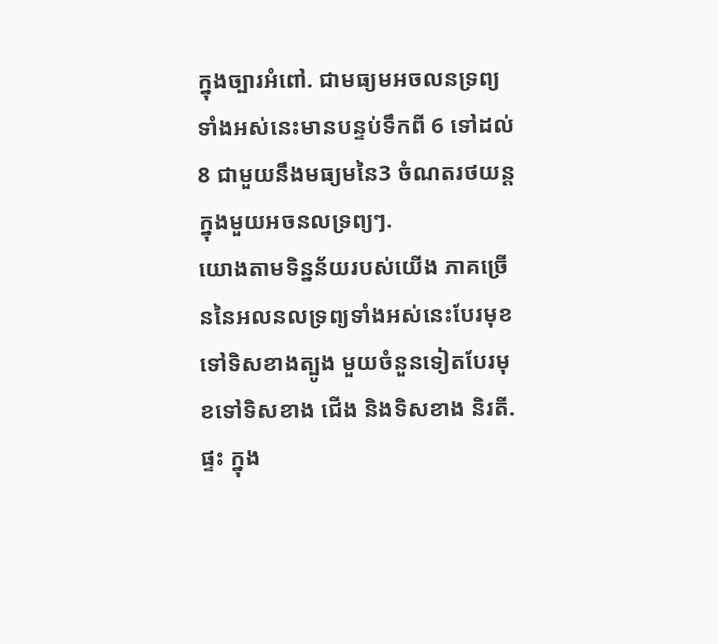ក្នុងច្បារអំពៅ. ជាមធ្យមអចលនទ្រព្យទាំងអស់នេះមានបន្ទប់ទឹកពី 6 ទៅដល់ 8 ជាមួយនឹងមធ្យមនៃ3 ចំណតរថយន្តក្នុងមួយអចនលទ្រព្យៗ.
យោងតាមទិន្នន័យរបស់យើង ភាគច្រើននៃអលនលទ្រព្យទាំងអស់នេះបែរមុខទៅទិសខាងត្បូង មួយចំនួនទៀតបែរមុខទៅទិសខាង ជើង និងទិសខាង និរតី.
ផ្ទះ ក្នុង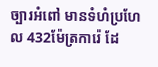ច្បារអំពៅ មានទំហំប្រហែល 432ម៉ែត្រការ៉េ ដែ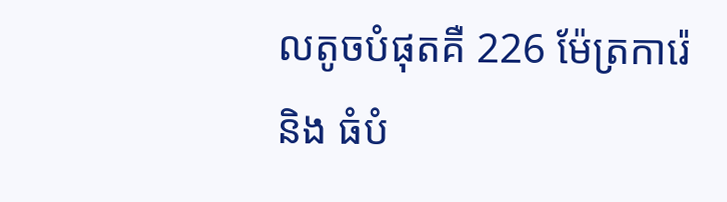លតូចបំផុតគឺ 226 ម៉ែត្រការ៉េ និង ធំបំ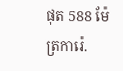ផុត 588 ម៉ែត្រការ៉េ.